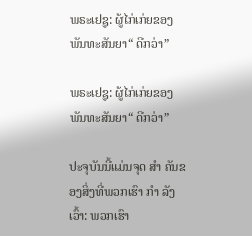ພຣະເຢຊູ: ຜູ້ໄກ່ເກ່ຍຂອງພັນທະສັນຍາ“ ດີກວ່າ”

ພຣະເຢຊູ: ຜູ້ໄກ່ເກ່ຍຂອງພັນທະສັນຍາ“ ດີກວ່າ”

ປະຈຸບັນນີ້ແມ່ນຈຸດ ສຳ ຄັນຂອງສິ່ງທີ່ພວກເຮົາ ກຳ ລັງເວົ້າ: ພວກເຮົາ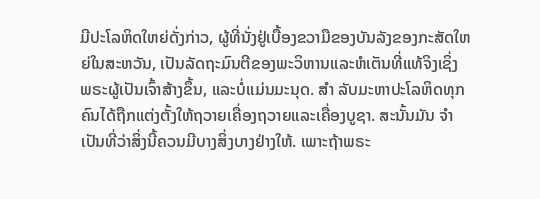ມີປະໂລຫິດໃຫຍ່ດັ່ງກ່າວ, ຜູ້ທີ່ນັ່ງຢູ່ເບື້ອງຂວາມືຂອງບັນລັງຂອງກະສັດໃຫຍ່ໃນສະຫວັນ, ເປັນລັດຖະມົນຕີຂອງພະວິຫານແລະຫໍເຕັນທີ່ແທ້ຈິງເຊິ່ງ ພຣະຜູ້ເປັນເຈົ້າສ້າງຂຶ້ນ, ແລະບໍ່ແມ່ນມະນຸດ. ສຳ ລັບມະຫາປະໂລຫິດທຸກຄົນໄດ້ຖືກແຕ່ງຕັ້ງໃຫ້ຖວາຍເຄື່ອງຖວາຍແລະເຄື່ອງບູຊາ. ສະນັ້ນມັນ ຈຳ ເປັນທີ່ວ່າສິ່ງນີ້ຄວນມີບາງສິ່ງບາງຢ່າງໃຫ້. ເພາະຖ້າພຣະ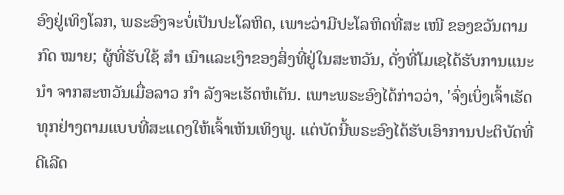ອົງຢູ່ເທິງໂລກ, ພຣະອົງຈະບໍ່ເປັນປະໂລຫິດ, ເພາະວ່າມີປະໂລຫິດທີ່ສະ ເໜີ ຂອງຂວັນຕາມກົດ ໝາຍ; ຜູ້ທີ່ຮັບໃຊ້ ສຳ ເນົາແລະເງົາຂອງສິ່ງທີ່ຢູ່ໃນສະຫວັນ, ດັ່ງທີ່ໂມເຊໄດ້ຮັບການແນະ ນຳ ຈາກສະຫວັນເມື່ອລາວ ກຳ ລັງຈະເຮັດຫໍເຕັນ. ເພາະພຣະອົງໄດ້ກ່າວວ່າ, 'ຈົ່ງເບິ່ງເຈົ້າເຮັດທຸກຢ່າງຕາມແບບທີ່ສະແດງໃຫ້ເຈົ້າເຫັນເທິງພູ. ແຕ່ບັດນີ້ພຣະອົງໄດ້ຮັບເອົາການປະຕິບັດທີ່ດີເລີດ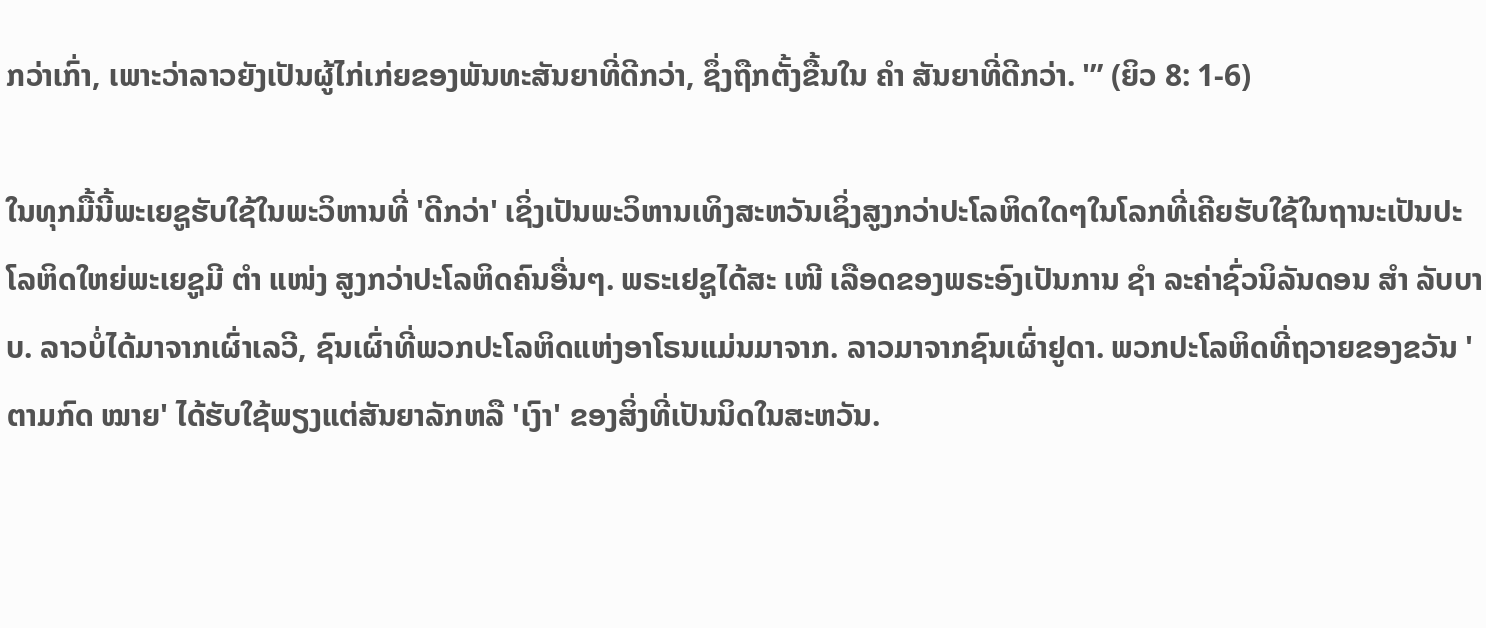ກວ່າເກົ່າ, ເພາະວ່າລາວຍັງເປັນຜູ້ໄກ່ເກ່ຍຂອງພັນທະສັນຍາທີ່ດີກວ່າ, ຊຶ່ງຖືກຕັ້ງຂື້ນໃນ ຄຳ ສັນຍາທີ່ດີກວ່າ. '” (ຍິວ 8: 1-6)

ໃນທຸກມື້ນີ້ພະເຍຊູຮັບໃຊ້ໃນພະວິຫານທີ່ 'ດີກວ່າ' ເຊິ່ງເປັນພະວິຫານເທິງສະຫວັນເຊິ່ງສູງກວ່າປະໂລຫິດໃດໆໃນໂລກທີ່ເຄີຍຮັບໃຊ້ໃນຖານະເປັນປະໂລຫິດໃຫຍ່ພະເຍຊູມີ ຕຳ ແໜ່ງ ສູງກວ່າປະໂລຫິດຄົນອື່ນໆ. ພຣະເຢຊູໄດ້ສະ ເໜີ ເລືອດຂອງພຣະອົງເປັນການ ຊຳ ລະຄ່າຊົ່ວນິລັນດອນ ສຳ ລັບບາບ. ລາວບໍ່ໄດ້ມາຈາກເຜົ່າເລວີ, ຊົນເຜົ່າທີ່ພວກປະໂລຫິດແຫ່ງອາໂຣນແມ່ນມາຈາກ. ລາວມາຈາກຊົນເຜົ່າຢູດາ. ພວກປະໂລຫິດທີ່ຖວາຍຂອງຂວັນ 'ຕາມກົດ ໝາຍ' ໄດ້ຮັບໃຊ້ພຽງແຕ່ສັນຍາລັກຫລື 'ເງົາ' ຂອງສິ່ງທີ່ເປັນນິດໃນສະຫວັນ.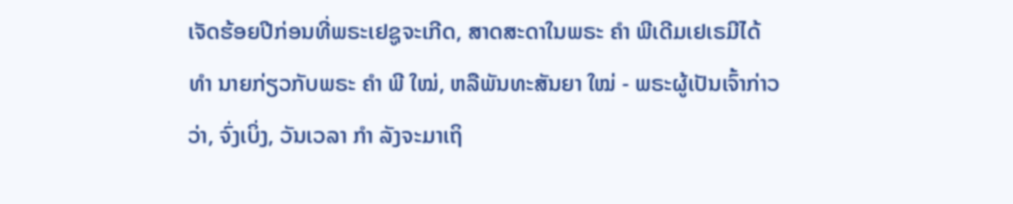ເຈັດຮ້ອຍປີກ່ອນທີ່ພຣະເຢຊູຈະເກີດ, ສາດສະດາໃນພຣະ ຄຳ ພີເດີມເຢເຣມີໄດ້ ທຳ ນາຍກ່ຽວກັບພຣະ ຄຳ ພີ ໃໝ່, ຫລືພັນທະສັນຍາ ໃໝ່ - ພຣະຜູ້ເປັນເຈົ້າກ່າວວ່າ, ຈົ່ງເບິ່ງ, ວັນເວລາ ກຳ ລັງຈະມາເຖິ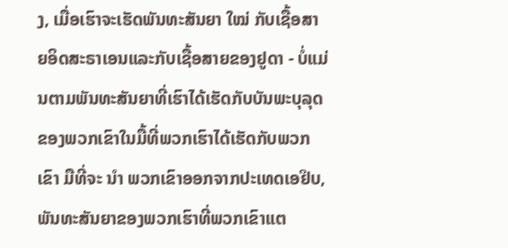ງ, ເມື່ອເຮົາຈະເຮັດພັນທະສັນຍາ ໃໝ່ ກັບເຊື້ອສາຍອິດສະຣາເອນແລະກັບເຊື້ອສາຍຂອງຢູດາ - ບໍ່ແມ່ນຕາມພັນທະສັນຍາທີ່ເຮົາໄດ້ເຮັດກັບບັນພະບຸລຸດຂອງພວກເຂົາໃນມື້ທີ່ພວກເຮົາໄດ້ເຮັດກັບພວກເຂົາ ມືທີ່ຈະ ນຳ ພວກເຂົາອອກຈາກປະເທດເອຢິບ, ພັນທະສັນຍາຂອງພວກເຮົາທີ່ພວກເຂົາແຕ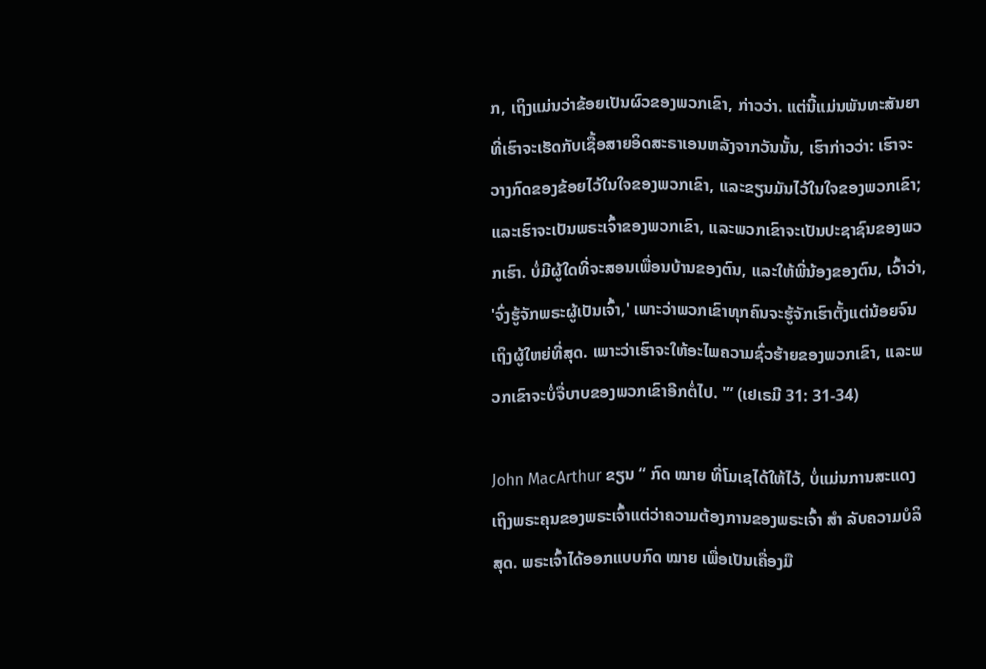ກ, ເຖິງແມ່ນວ່າຂ້ອຍເປັນຜົວຂອງພວກເຂົາ, ກ່າວວ່າ. ແຕ່ນີ້ແມ່ນພັນທະສັນຍາທີ່ເຮົາຈະເຮັດກັບເຊື້ອສາຍອິດສະຣາເອນຫລັງຈາກວັນນັ້ນ, ເຮົາກ່າວວ່າ: ເຮົາຈະວາງກົດຂອງຂ້ອຍໄວ້ໃນໃຈຂອງພວກເຂົາ, ແລະຂຽນມັນໄວ້ໃນໃຈຂອງພວກເຂົາ; ແລະເຮົາຈະເປັນພຣະເຈົ້າຂອງພວກເຂົາ, ແລະພວກເຂົາຈະເປັນປະຊາຊົນຂອງພວກເຮົາ. ບໍ່ມີຜູ້ໃດທີ່ຈະສອນເພື່ອນບ້ານຂອງຕົນ, ແລະໃຫ້ພີ່ນ້ອງຂອງຕົນ, ເວົ້າວ່າ, 'ຈົ່ງຮູ້ຈັກພຣະຜູ້ເປັນເຈົ້າ,' ເພາະວ່າພວກເຂົາທຸກຄົນຈະຮູ້ຈັກເຮົາຕັ້ງແຕ່ນ້ອຍຈົນເຖິງຜູ້ໃຫຍ່ທີ່ສຸດ. ເພາະວ່າເຮົາຈະໃຫ້ອະໄພຄວາມຊົ່ວຮ້າຍຂອງພວກເຂົາ, ແລະພວກເຂົາຈະບໍ່ຈື່ບາບຂອງພວກເຂົາອີກຕໍ່ໄປ. '” (ເຢເຣມີ 31: 31-34)

John MacArthur ຂຽນ “ ກົດ ໝາຍ ທີ່ໂມເຊໄດ້ໃຫ້ໄວ້, ບໍ່ແມ່ນການສະແດງເຖິງພຣະຄຸນຂອງພຣະເຈົ້າແຕ່ວ່າຄວາມຕ້ອງການຂອງພຣະເຈົ້າ ສຳ ລັບຄວາມບໍລິສຸດ. ພຣະເຈົ້າໄດ້ອອກແບບກົດ ໝາຍ ເພື່ອເປັນເຄື່ອງມື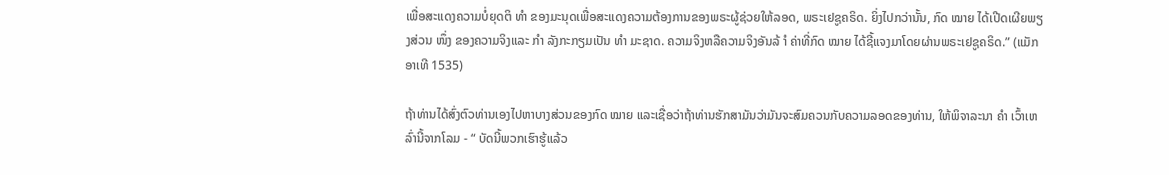ເພື່ອສະແດງຄວາມບໍ່ຍຸດຕິ ທຳ ຂອງມະນຸດເພື່ອສະແດງຄວາມຕ້ອງການຂອງພຣະຜູ້ຊ່ວຍໃຫ້ລອດ, ພຣະເຢຊູຄຣິດ. ຍິ່ງໄປກວ່ານັ້ນ, ກົດ ໝາຍ ໄດ້ເປີດເຜີຍພຽງສ່ວນ ໜຶ່ງ ຂອງຄວາມຈິງແລະ ກຳ ລັງກະກຽມເປັນ ທຳ ມະຊາດ. ຄວາມຈິງຫລືຄວາມຈິງອັນລ້ ຳ ຄ່າທີ່ກົດ ໝາຍ ໄດ້ຊີ້ແຈງມາໂດຍຜ່ານພຣະເຢຊູຄຣິດ.” (ແມັກອາເທີ 1535)

ຖ້າທ່ານໄດ້ສົ່ງຕົວທ່ານເອງໄປຫາບາງສ່ວນຂອງກົດ ໝາຍ ແລະເຊື່ອວ່າຖ້າທ່ານຮັກສາມັນວ່າມັນຈະສົມຄວນກັບຄວາມລອດຂອງທ່ານ, ໃຫ້ພິຈາລະນາ ຄຳ ເວົ້າເຫລົ່ານີ້ຈາກໂລມ - “ ບັດນີ້ພວກເຮົາຮູ້ແລ້ວ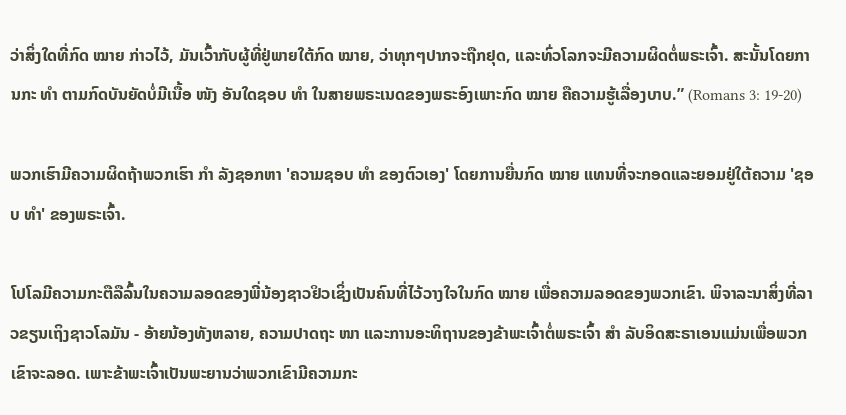ວ່າສິ່ງໃດທີ່ກົດ ໝາຍ ກ່າວໄວ້, ມັນເວົ້າກັບຜູ້ທີ່ຢູ່ພາຍໃຕ້ກົດ ໝາຍ, ວ່າທຸກໆປາກຈະຖືກຢຸດ, ແລະທົ່ວໂລກຈະມີຄວາມຜິດຕໍ່ພຣະເຈົ້າ. ສະນັ້ນໂດຍການກະ ທຳ ຕາມກົດບັນຍັດບໍ່ມີເນື້ອ ໜັງ ອັນໃດຊອບ ທຳ ໃນສາຍພຣະເນດຂອງພຣະອົງເພາະກົດ ໝາຍ ຄືຄວາມຮູ້ເລື່ອງບາບ.” (Romans 3: 19-20)

ພວກເຮົາມີຄວາມຜິດຖ້າພວກເຮົາ ກຳ ລັງຊອກຫາ 'ຄວາມຊອບ ທຳ ຂອງຕົວເອງ' ໂດຍການຍື່ນກົດ ໝາຍ ແທນທີ່ຈະກອດແລະຍອມຢູ່ໃຕ້ຄວາມ 'ຊອບ ທຳ' ຂອງພຣະເຈົ້າ.

ໂປໂລມີຄວາມກະຕືລືລົ້ນໃນຄວາມລອດຂອງພີ່ນ້ອງຊາວຢິວເຊິ່ງເປັນຄົນທີ່ໄວ້ວາງໃຈໃນກົດ ໝາຍ ເພື່ອຄວາມລອດຂອງພວກເຂົາ. ພິຈາລະນາສິ່ງທີ່ລາວຂຽນເຖິງຊາວໂລມັນ - ອ້າຍນ້ອງທັງຫລາຍ, ຄວາມປາດຖະ ໜາ ແລະການອະທິຖານຂອງຂ້າພະເຈົ້າຕໍ່ພຣະເຈົ້າ ສຳ ລັບອິດສະຣາເອນແມ່ນເພື່ອພວກເຂົາຈະລອດ. ເພາະຂ້າພະເຈົ້າເປັນພະຍານວ່າພວກເຂົາມີຄວາມກະ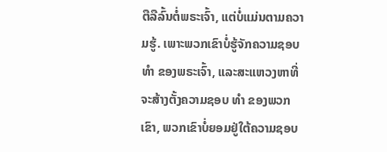ຕືລືລົ້ນຕໍ່ພຣະເຈົ້າ, ແຕ່ບໍ່ແມ່ນຕາມຄວາມຮູ້. ເພາະພວກເຂົາບໍ່ຮູ້ຈັກຄວາມຊອບ ທຳ ຂອງພຣະເຈົ້າ, ແລະສະແຫວງຫາທີ່ຈະສ້າງຕັ້ງຄວາມຊອບ ທຳ ຂອງພວກເຂົາ, ພວກເຂົາບໍ່ຍອມຢູ່ໃຕ້ຄວາມຊອບ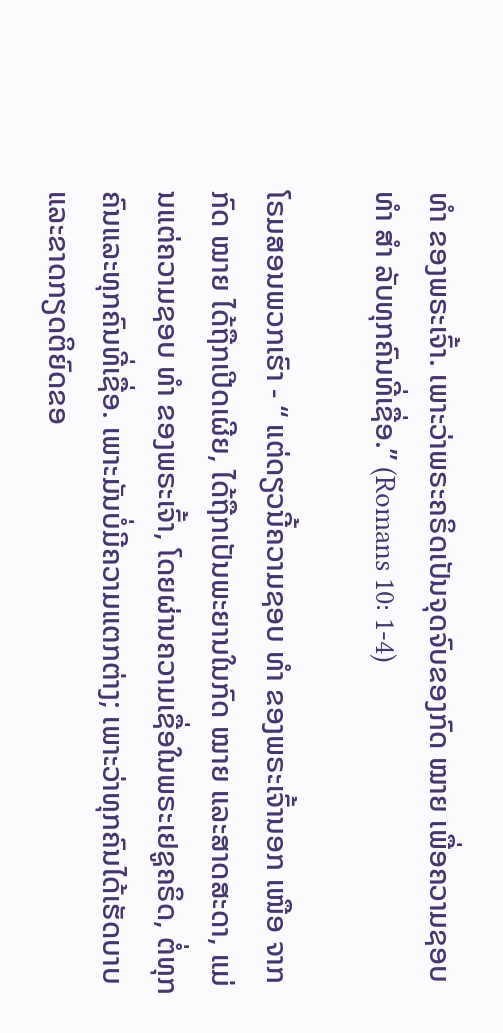ທຳ ຂອງພຣະເຈົ້າ. ເພາະວ່າພຣະຄຣິດເປັນຈຸດຈົບຂອງກົດ ໝາຍ ເພື່ອຄວາມຊອບ ທຳ ສຳ ລັບທຸກຄົນທີ່ເຊື່ອ.” (Romans 10: 1-4)

ໂຣມສອນພວກເຮົາ - “ ແຕ່ດຽວນີ້ຄວາມຊອບ ທຳ ຂອງພຣະເຈົ້ານອກ ເໜືອ ຈາກກົດ ໝາຍ ໄດ້ຖືກເປີດເຜີຍ, ໄດ້ຖືກເປັນພະຍານໃນກົດ ໝາຍ ແລະສາດສະດາ, ແມ່ນແຕ່ຄວາມຊອບ ທຳ ຂອງພຣະເຈົ້າ, ໂດຍຜ່ານຄວາມເຊື່ອໃນພຣະເຢຊູຄຣິດ, ຕໍ່ທຸກຄົນແລະທຸກຄົນທີ່ເຊື່ອ. ເພາະມັນບໍ່ມີຄວາມແຕກຕ່າງ; ເພາະວ່າທຸກຄົນໄດ້ເຮັດບາບແລະຂາດກຽດຕິຍົດຂອ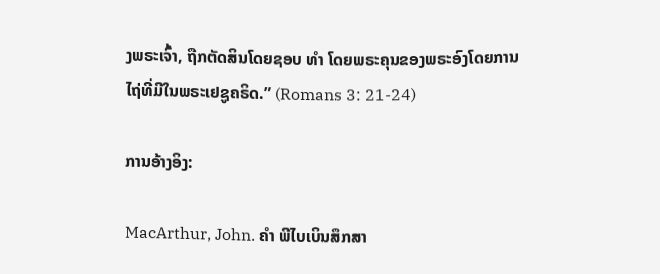ງພຣະເຈົ້າ, ຖືກຕັດສິນໂດຍຊອບ ທຳ ໂດຍພຣະຄຸນຂອງພຣະອົງໂດຍການໄຖ່ທີ່ມີໃນພຣະເຢຊູຄຣິດ.” (Romans 3: 21-24)

ການອ້າງອິງ:

MacArthur, John. ຄຳ ພີໄບເບິນສຶກສາ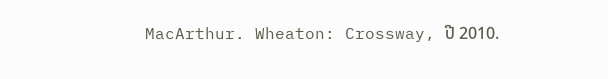MacArthur. Wheaton: Crossway, ປີ 2010.